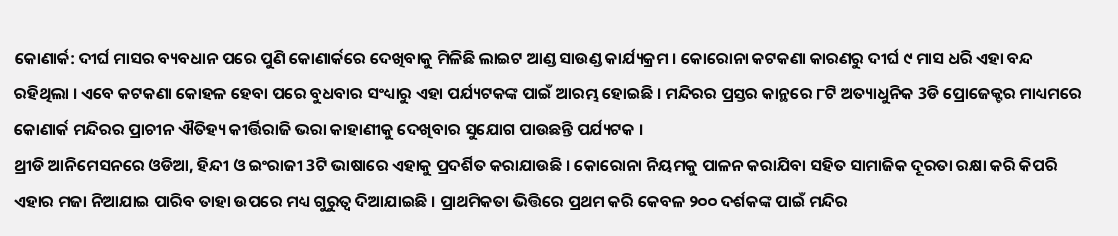କୋଣାର୍କ: ଦୀର୍ଘ ମାସର ବ୍ୟବଧାନ ପରେ ପୁଣି କୋଣାର୍କରେ ଦେଖିବାକୁ ମିଳିଛି ଲାଇଟ ଆଣ୍ଡ ସାଉଣ୍ଡ କାର୍ଯ୍ୟକ୍ରମ । କୋରୋନା କଟକଣା କାରଣରୁ ଦୀର୍ଘ ୯ ମାସ ଧରି ଏହା ବନ୍ଦ ରହିଥିଲା । ଏବେ କଟକଣା କୋହଳ ହେବା ପରେ ବୁଧବାର ସଂଧ୍ୟାରୁ ଏହା ପର୍ଯ୍ୟଟକଙ୍କ ପାଇଁ ଆରମ୍ଭ ହୋଇଛି । ମନ୍ଦିରର ପ୍ରସ୍ତର କାନ୍ଥରେ ୮ଟି ଅତ୍ୟାଧୁନିକ 3ଡି ପ୍ରୋଜେକ୍ଟର ମାଧ୍ୟମରେ କୋଣାର୍କ ମନ୍ଦିରର ପ୍ରାଚୀନ ଐତିହ୍ୟ କୀର୍ତ୍ତିରାଜି ଭରା କାହାଣୀକୁ ଦେଖିବାର ସୁଯୋଗ ପାଉଛନ୍ତି ପର୍ଯ୍ୟଟକ ।
ଥ୍ରୀଡି ଆନିମେସନରେ ଓଡିଆ, ହିନ୍ଦୀ ଓ ଇଂରାଜୀ 3ଟି ଭାଷାରେ ଏହାକୁ ପ୍ରଦର୍ଶିତ କରାଯାଉଛି । କୋରୋନା ନିୟମକୁ ପାଳନ କରାଯିବା ସହିତ ସାମାଜିକ ଦୂରତା ରକ୍ଷା କରି କିପରି ଏହାର ମଜା ନିଆଯାଇ ପାରିବ ତାହା ଉପରେ ମଧ୍ୟ ଗୁରୁତ୍ବ ଦିଆଯାଇଛି । ପ୍ରାଥମିକତା ଭିତ୍ତିରେ ପ୍ରଥମ କରି କେବଳ ୨୦୦ ଦର୍ଶକଙ୍କ ପାଇଁ ମନ୍ଦିର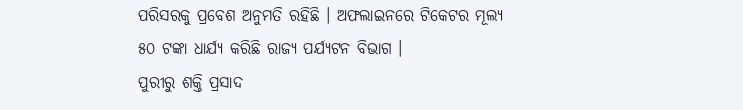ପରିସରକୁ ପ୍ରବେଶ ଅନୁମତି ରହିଛି । ଅଫଲାଇନରେ ଟିକେଟର ମୂଲ୍ୟ ୫୦ ଟଙ୍କା ଧାର୍ଯ୍ୟ କରିଛି ରାଜ୍ୟ ପର୍ଯ୍ୟଟନ ବିଭାଗ ।
ପୁରୀରୁ ଶକ୍ତି ପ୍ରସାଦ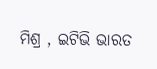ମିଶ୍ର , ଇଟିଭି ଭାରତ